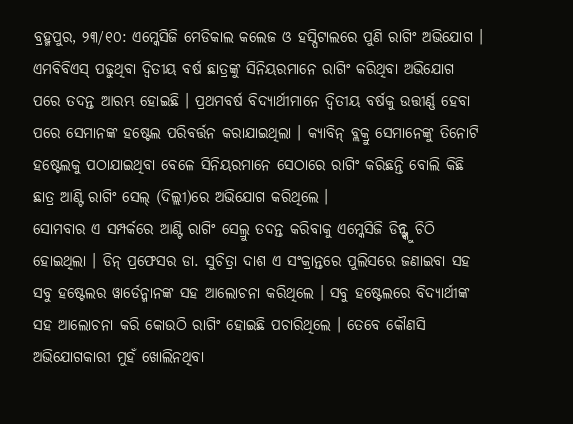ବ୍ରହ୍ମପୁର, ୨୩/୧୦: ଏମ୍କେସିଜି ମେଡିକାଲ କଲେଜ ଓ ହସ୍ପିଟାଲରେ ପୁଣି ରାଗିଂ ଅଭିଯୋଗ । ଏମବିବିଏସ୍ ପଢୁଥିବା ଦ୍ୱିତୀୟ ବର୍ଷ ଛାତ୍ରଙ୍କୁ ସିନିୟରମାନେ ରାଗିଂ କରିଥିବା ଅଭିଯୋଗ ପରେ ତଦନ୍ତ ଆରମ୍ଭ ହୋଇଛି । ପ୍ରଥମବର୍ଷ ବିଦ୍ୟାର୍ଥୀମାନେ ଦ୍ୱିତୀୟ ବର୍ଷକୁ ଉତ୍ତୀର୍ଣ୍ଣ ହେବା ପରେ ସେମାନଙ୍କ ହଷ୍ଟେଲ ପରିବର୍ତ୍ତନ କରାଯାଇଥିଲା । କ୍ୟାବିନ୍ ବ୍ଲକ୍ରୁ ସେମାନେଙ୍କୁ ତିନୋଟି ହଷ୍ଟେଲକୁ ପଠାଯାଇଥିବା ବେଳେ ସିନିୟରମାନେ ସେଠାରେ ରାଗିଂ କରିଛନ୍ତି ବୋଲି କିଛି ଛାତ୍ର ଆଣ୍ଟି ରାଗିଂ ସେଲ୍ (ଦିଲ୍ଲୀ)ରେ ଅଭିଯୋଗ କରିଥିଲେ ।
ସୋମବାର ଏ ସମ୍ପର୍କରେ ଆଣ୍ଟି ରାଗିଂ ସେଲ୍ରୁ ତଦନ୍ତ କରିବାକୁ ଏମ୍କେସିଜି ଡିନ୍ଙ୍କୁ ଚିଠି ହୋଇଥିଲା । ଡିନ୍ ପ୍ରଫେସର ଡା. ସୁଚିତ୍ରା ଦାଶ ଏ ସଂକ୍ରାନ୍ତରେ ପୁଲିସରେ ଜଣାଇବା ସହ ସବୁ ହଷ୍ଟେଲର ୱାର୍ଡେନ୍ମାନଙ୍କ ସହ ଆଲୋଚନା କରିଥିଲେ । ସବୁ ହଷ୍ଟେଲରେ ବିଦ୍ୟାର୍ଥୀଙ୍କ ସହ ଆଲୋଚନା କରି କୋଉଠି ରାଗିଂ ହୋଇଛି ପଚାରିଥିଲେ । ତେବେ କୌଣସି ଅଭିଯୋଗକାରୀ ମୁହଁ ଖୋଲିନଥିବା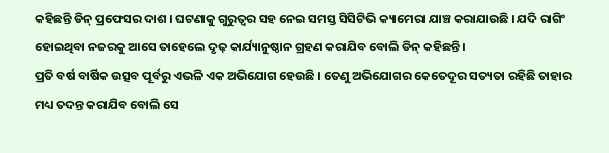କହିଛନ୍ତି ଡିନ୍ ପ୍ରଫେସର ଦାଶ । ଘଟଣାକୁ ଗୁରୁତ୍ୱର ସହ ନେଇ ସମସ୍ତ ସିସିଟିଭି କ୍ୟାମେରା ଯାଞ୍ଚ କରାଯାଉଛି । ଯଦି ରାଗିଂ ହୋଇଥିବା ନଜରକୁ ଆସେ ତାହେଲେ ଦୃଢ଼ କାର୍ଯ୍ୟାନୁଷ୍ଠାନ ଗ୍ରହଣ କରାଯିବ ବୋଲି ଡିନ୍ କହିଛନ୍ତି ।
ପ୍ରତି ବର୍ଷ ବାର୍ଷିକ ଉତ୍ସବ ପୂର୍ବରୁ ଏଭଳି ଏକ ଅଭିଯୋଗ ହେଉଛି । ତେଣୁ ଅଭିଯୋଗର କେତେଦୂର ସତ୍ୟତା ରହିଛି ତାହାର ମଧ୍ୟ ତଦନ୍ତ କରାଯିବ ବୋଲି ସେ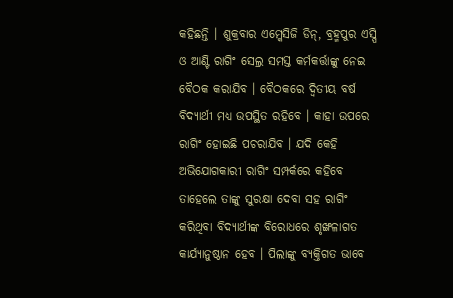କହିଛନ୍ତି । ଶୁକ୍ରବାର ଏମ୍କେସିଜି ଡିନ୍, ବ୍ରହ୍ମପୁର ଏସ୍ପି ଓ ଆଣ୍ଟି ରାଗିଂ ସେଲ୍ର ସମସ୍ତ କର୍ମକର୍ତ୍ତାଙ୍କୁ ନେଇ ବୈଠକ କରାଯିବ । ବୈଠକରେ ଦ୍ୱିତୀୟ ବର୍ଷ ବିଦ୍ୟାର୍ଥୀ ମଧ୍ୟ ଉପସ୍ଥିତ ରହିବେ । କାହା ଉପରେ ରାଗିଂ ହୋଇଛି ପଚରାଯିବ । ଯଦି କେହି ଅଭିଯୋଗକାରୀ ରାଗିଂ ସମ୍ପର୍କରେ କହିବେ ତାହେଲେ ତାଙ୍କୁ ସୁରକ୍ଷା ଦେବା ସହ ରାଗିଂ କରିଥିବା ବିଦ୍ୟାର୍ଥୀଙ୍କ ବିରୋଧରେ ଶୃଙ୍ଖଳାଗତ କାର୍ଯ୍ୟାନୁଷ୍ଠାନ ହେବ । ପିଲାଙ୍କୁ ବ୍ୟକ୍ତିଗତ ଭାବେ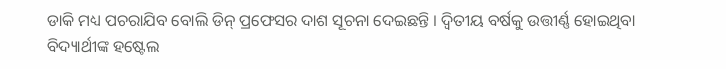ଡାକି ମଧ୍ୟ ପଚରାଯିବ ବୋଲି ଡିନ୍ ପ୍ରଫେସର ଦାଶ ସୂଚନା ଦେଇଛନ୍ତି । ଦ୍ୱିତୀୟ ବର୍ଷକୁ ଉତ୍ତୀର୍ଣ୍ଣ ହୋଇଥିବା ବିଦ୍ୟାର୍ଥୀଙ୍କ ହଷ୍ଟେଲ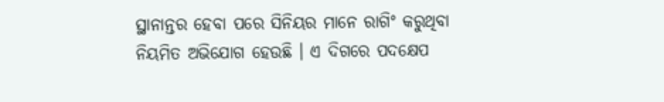ସ୍ଥାନାନ୍ତର ହେବା ପରେ ସିନିୟର ମାନେ ରାଗିଂ କରୁଥିବା ନିୟମିତ ଅଭିଯୋଗ ହେଉଛି । ଏ ଦିଗରେ ପଦକ୍ଷେପ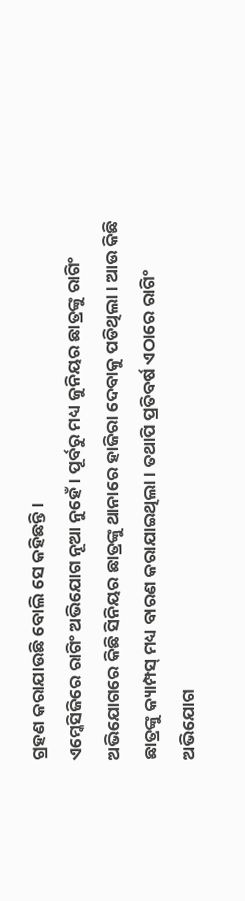ଗ୍ରହଣ କରାଯାଉଛି ବୋଲି ସେ କହିଛନ୍ତି ।
ଏମ୍କେସିଜିରେ ରାଗିଂ ଅଭିଯୋଗ ନୂଆ ନୁହେଁ । ପୂର୍ବରୁ ମଧ୍ୟ ଜୁନିୟର ଛାତ୍ରଙ୍କୁ ରାଗିଂ ଅଭିଯୋଗରେ କିଛି ସିନିୟର ଛାତ୍ରଙ୍କୁ ଥାନାରେ ହାଜିରା ଦେବାକୁ ପଡିଥିଲା । ଆଉ କିଛି ଛାତ୍ରଙ୍କୁ କ୍ୟାମ୍ପସ୍ ମଧ୍ୟ ବାରଣ କରାଯାଇଥିଲା । ତଥାପି ପ୍ରତିବର୍ଷ ଏଠାରେ ରାଗିଂ ଅଭିଯୋଗ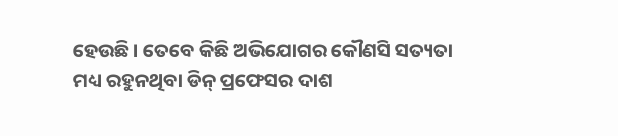ହେଉଛି । ତେବେ କିଛି ଅଭିଯୋଗର କୌଣସି ସତ୍ୟତା ମଧ୍ୟ ରହୁନଥିବା ଡିନ୍ ପ୍ରଫେସର ଦାଶ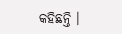କହିଛନ୍ତି ।